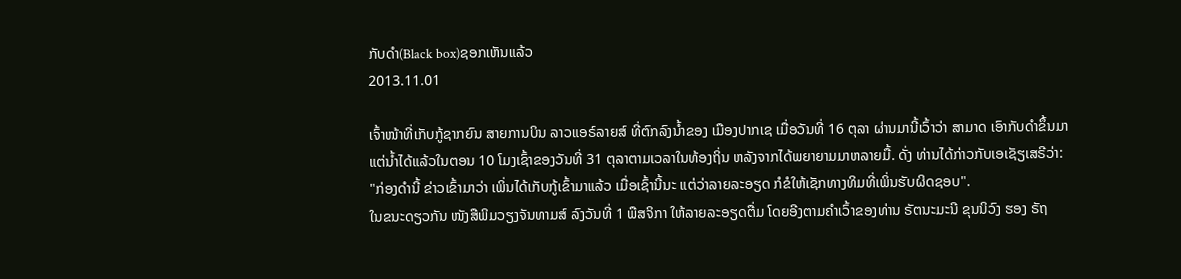ກັບດໍາ(Black box)ຊອກເຫັນແລ້ວ
2013.11.01

ເຈົ້າໜ້າທີ່ເກັບກູ້ຊາກຍົນ ສາຍການບິນ ລາວແອຣ໌ລາຍສ໌ ທີ່ຕົກລົງນໍ້າຂອງ ເມືອງປາກເຊ ເມື່ອວັນທີ່ 16 ຕຸລາ ຜ່ານມານີ້ເວົ້າວ່າ ສາມາດ ເອົາກັບດໍາຂຶ້ນມາແຕ່ນໍ້າໄດ້ແລ້ວໃນຕອນ 10 ໂມງເຊົ້າຂອງວັນທີ່ 31 ຕຸລາຕາມເວລາໃນທ້ອງຖິ່ນ ຫລັງຈາກໄດ້ພຍາຍາມມາຫລາຍມື້. ດັ່ງ ທ່ານໄດ້ກ່າວກັບເອເຊັຽເສຣີວ່າ:
"ກ່ອງດໍານີ້ ຂ່າວເຂົ້າມາວ່າ ເພິ່ນໄດ້ເກັບກູ້ເຂົ້າມາແລ້ວ ເມື່ອເຊົ້ານີ້ນະ ແຕ່ວ່າລາຍລະອຽດ ກໍຂໍໃຫ້ເຊັກທາງທິມທີ່ເພິ່ນຮັບຜິດຊອບ".
ໃນຂນະດຽວກັນ ໜັງສືພິມວຽງຈັນທາມສ໌ ລົງວັນທີ່ 1 ພືສຈິກາ ໃຫ້ລາຍລະອຽດຕື່ມ ໂດຍອີງຕາມຄໍາເວົ້າຂອງທ່ານ ຣັຕນະມະນີ ຂຸນນິວົງ ຮອງ ຣັຖ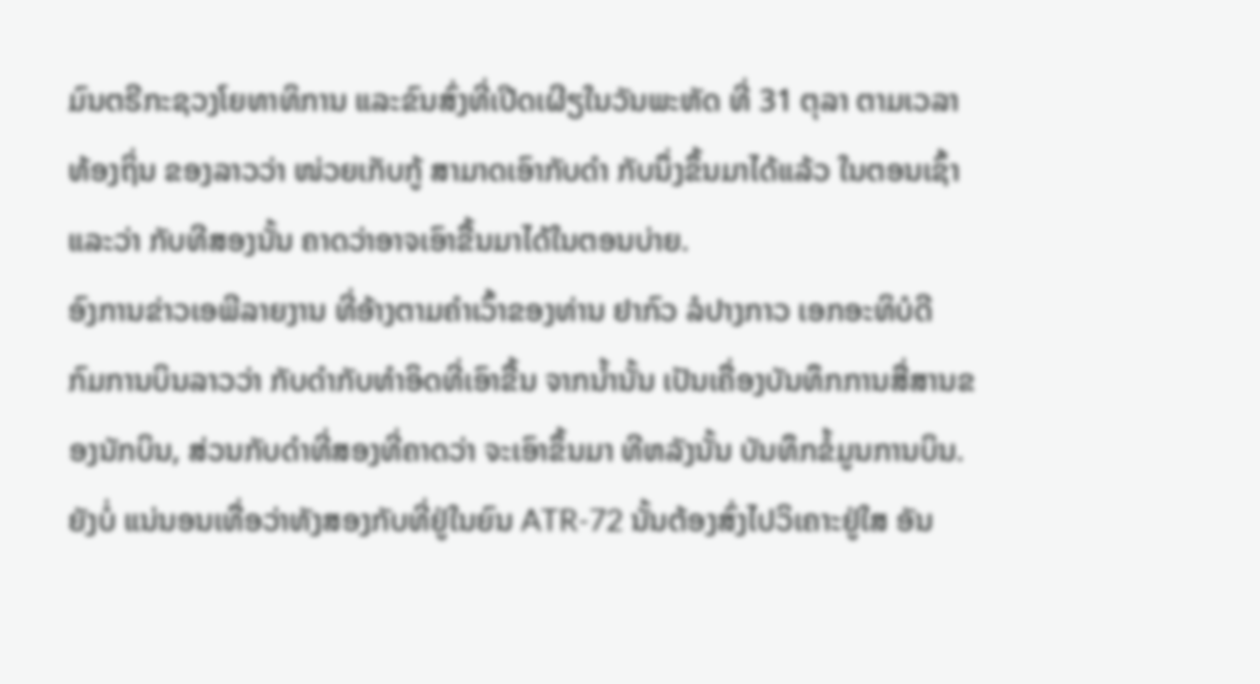ມົນຕຣີກະຊວງໂຍທາທິການ ແລະຂົນສົ່ງທີ່ເປີດເຜີຽໃນວັນພະຫັດ ທີ່ 31 ຕຸລາ ຕາມເວລາ ທ້ອງຖິ່ນ ຂອງລາວວ່າ ໜ່ວຍເກັບກູ້ ສາມາດເອົາກັບດໍາ ກັບນຶ່ງຂຶ້ນມາໄດ້ແລ້ວ ໃນຕອນເຊົ້າ ແລະວ່າ ກັບທີສອງນັ້ນ ຄາດວ່າອາຈເອົາຂື້ນມາໄດ້ໃນຕອນບ່າຍ.
ອົງການຂ່າວເອພີລາຍງານ ທີ່ອ້າງຕາມຄໍາເວົ້າຂອງທ່ານ ຢາກົວ ລໍປາງກາວ ເອກອະທິບໍດີ ກົມການບິນລາວວ່າ ກັບດໍາກັບທໍາອິດທີ່ເອົາຂື້ນ ຈາກນໍ້ານັ້ນ ເປັນເຄື່ອງບັນທຶກການສື່ສານຂອງນັກບິນ, ສ່ວນກັບດໍາທີ່ສອງທີ່ຄາດວ່າ ຈະເອົາຂຶ້ນມາ ທີຫລັງນັ້ນ ບັນທຶກຂໍ້ມູນການບິນ. ຍັງບໍ່ ແນ່ນອນເທື່ອວ່າທັງສອງກັບທີ່ຢູ່ໃນຍົນ ATR-72 ນັ້ນຕ້ອງສົ່ງໄປວິເຄາະຢູ່ໃສ ອັນ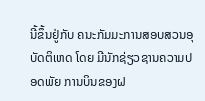ນີ້ຂຶ້ນຢູ່ກັບ ຄນະກັມມະການສອບສວນອຸບັດຕິເຫດ ໂດຍ ມີນັກຊ່ຽວຊານຄວາມປອດພັຍ ການບິນຂອງຝ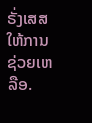ຣັ່ງເສສ ໃຫ້ການຊ່ວຍເຫລືອ.